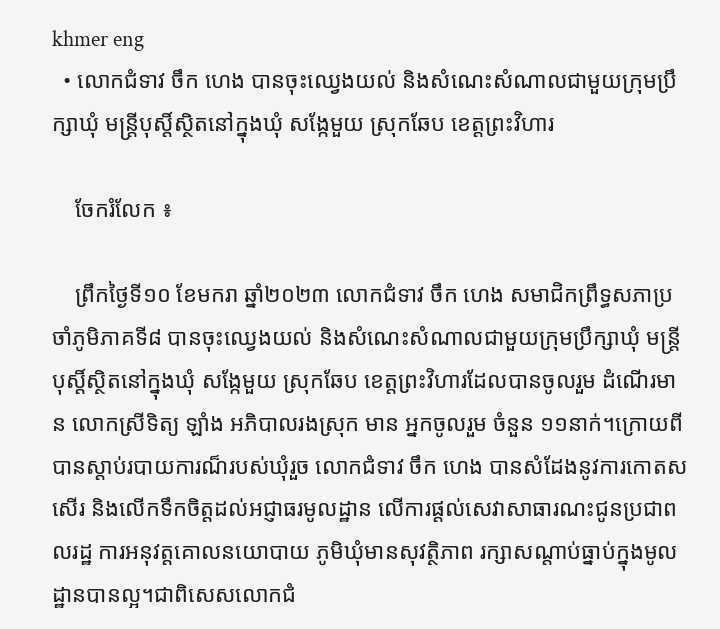khmer eng
  • លោកជំទាវ ចឹក ហេង បានចុះឈ្វេងយល់ និងសំណេះសំណាលជាមួយក្រុមប្រឹក្សាឃុំ មន្ត្រីបុស្តិ៍ស្ថិតនៅក្នុងឃុំ សង្កែមួយ ស្រុកឆែប ខេត្តព្រះវិហារ

    ចែករំលែក ៖

    ព្រឹកថ្ងៃទី១០ ខែមករា ឆ្នាំ២០២៣ លោកជំទាវ ចឹក ហេង សមាជិកព្រឹទ្ធសភាប្រចាំភូមិភាគទី៨ បានចុះឈ្វេងយល់ និងសំណេះសំណាលជាមួយក្រុមប្រឹក្សាឃុំ មន្ត្រីបុស្តិ៍ស្ថិតនៅក្នុងឃុំ សង្កែមួយ ស្រុកឆែប ខេត្តព្រះវិហារដែលបានចូលរួម ដំណើរមាន លោកស្រីទិត្យ ឡាំង អភិបាលរងស្រុក មាន អ្នកចូលរួម ចំនួន ១១នាក់។ក្រោយពីបានស្តាប់របាយការណ៏របស់ឃុំរួច លោកជំទាវ ចឹក ហេង បានសំដែងនូវការកោតសសើរ និងលើកទឹកចិត្តដល់អជ្ញាធរមូលដ្ឋាន លើការផ្តល់សេវាសាធារណះជូនប្រជាពលរដ្ឋ ការអនុវត្តគោលនយោបាយ ភូមិឃុំមានសុវត្ថិភាព រក្សាសណ្តាប់ធ្នាប់ក្នុងមូលដ្ឋានបានល្អ។ជាពិសេសលោកជំ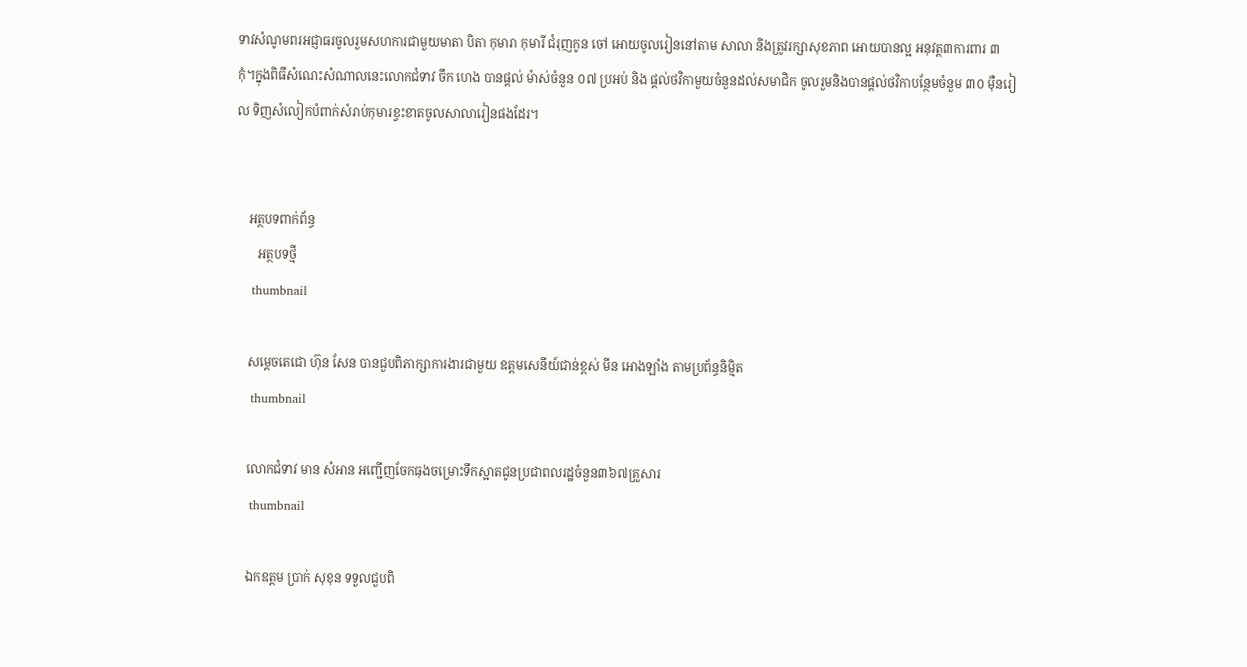ទាវសំណូមពរអជ្ញាធរចូលរួមសហការជាមួយមាតា បិតា កុមារា កុមារី ជំរុញកូន ចៅ អោយចូលរៀននៅតាម សាលា និងត្រូវរក្សាសុខភាព អោយបានល្អ អនុវត្ត៣ការពារ ៣កុំ។ក្នុងពិធីសំណេះសំណាលនេះលោកជំទាវ ចឹក ហេង បានផ្តល់ ម៉ាស់ចំនួន ០៧ ប្រអប់ និង ផ្តល់ថវិកាមួយចំនួនដល់សមាជិក ចូលរួមនិងបានផ្តល់ថវិកាបន្ថែមចំនួម ៣០ មុឺនរៀល ទិញសំលៀកបំពាក់សំរាប់កុមារខ្វះខាតចូលសាលារៀនផងដែរ។


    អត្ថបទពាក់ព័ន្ធ
       អត្ថបទថ្មី
    thumbnail

    សម្ដេចតេជោ ហ៊ុន សែន បានជួបពិភាក្សាការងារជាមួយ ឧត្តមសេនីយ៍ជាន់ខ្ពស់ មីន អោងឡាំង តាមប្រព័ន្ធនិម្មិត
    thumbnail

    លោកជំទាវ មាន សំអាន អញ្ជើញចែកធុងចម្រោះទឹកស្អាតជូនប្រជាពលរដ្ឋចំនួន៣៦៧គ្រួសារ
    thumbnail

    ឯកឧត្តម ប្រាក់ សុខុន ទទួលជួបពិ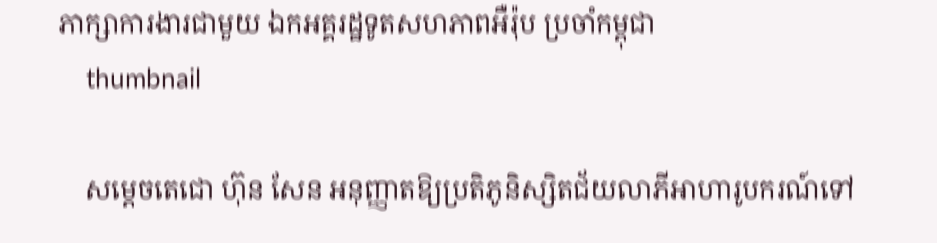ភាក្សាការងារជាមួយ ឯកអគ្គរដ្ឋទូតសហភាពអឺរ៉ុប ប្រចាំកម្ពុជា
    thumbnail

    សម្ដេចតេជោ ហ៊ុន សែន អនុញ្ញាតឱ្យប្រតិភូនិស្សិតជ័យលាភីអាហារូបករណ៍ទៅ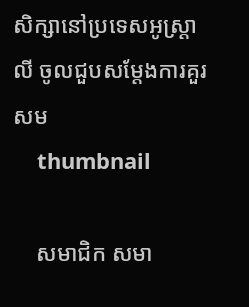សិក្សានៅប្រទេសអូស្រ្តាលី ចូលជួបសម្តែងការគួរសម
    thumbnail

    សមាជិក សមា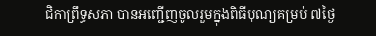ជិកាព្រឹទ្ធសភា បានអញ្ជើញចូលរួមក្នុងពិធីបុណ្យគម្រប់ ៧ថ្ងៃ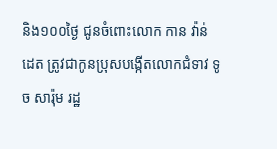និង១០០ថ្ងៃ ជូនចំពោះលោក កាន វ៉ាន់ដេត ត្រូវជាកូនប្រុសបង្កើតលោកជំទាវ ទូច សារ៉ុម រដ្ឋ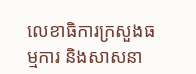លេខាធិការក្រសួងធម្មការ និងសាសនា